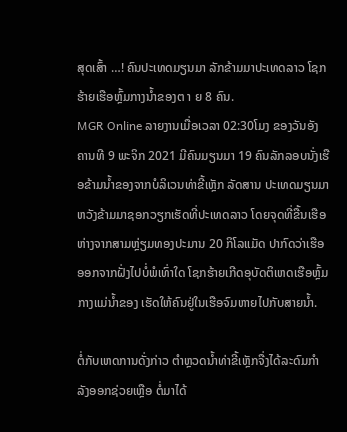ສຸດເສົ້າ …! ຄົນປະເທດມຽນມາ ລັກຂ້າມມາປະເທດລາວ ໂຊກຮ້າຍເຮືອຫຼົ້ມກາງນໍ້າຂອງຕ າ ຍ 8 ຄົນ.
MGR Online ລາຍງານເມື່ອເວລາ 02:30ໂມງ ຂອງວັນອັງຄານທີ 9 ພະຈິກ 2021 ມີຄົນມຽນມາ 19 ຄົນລັກລອບນັ່ງເຮືອຂ້າມນໍ້າຂອງຈາກບໍລິເວນທ່າຂີ້ເຫຼັກ ລັດສານ ປະເທດມຽນມາ ຫວັງຂ້າມມາຊອກວຽກເຮັດທີ່ປະເທດລາວ ໂດຍຈຸດທີ່ຂື້ນເຮືອຫ່າງຈາກສາມຫຼ່ຽມທອງປະມານ 20 ກິໂລແມັດ ປາກົດວ່າເຮືອອອກຈາກຝັ່ງໄປບໍ່ພໍເທົ່າໃດ ໂຊກຮ້າຍເກີດອຸບັດຕິເຫດເຮືອຫຼົ້ມກາງແມ່ນໍ້າຂອງ ເຮັດໃຫ້ຄົນຢູ່ໃນເຮືອຈົມຫາຍໄປກັບສາຍນໍ້າ.

ຕໍ່ກັບເຫດການດັ່ງກ່າວ ຕຳຫຼວດນໍ້າທ່າຂີ້ເຫຼັກຈື່ງໄດ້ລະດົມກຳລັງອອກຊ່ວຍເຫຼືອ ຕໍ່ມາໄດ້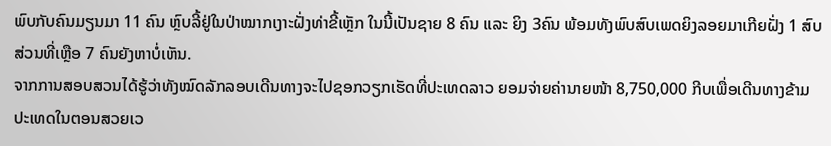ພົບກັບຄົນມຽນມາ 11 ຄົນ ຫຼົບລີ້ຢູ່ໃນປ່າໝາກເງາະຝັ່ງທ່າຂີ້ເຫຼັກ ໃນນີ້ເປັນຊາຍ 8 ຄົນ ແລະ ຍິງ 3ຄົນ ພ້ອມທັງພົບສົບເພດຍິງລອຍມາເກີຍຝັ່ງ 1 ສົບ ສ່ວນທີ່ເຫຼືອ 7 ຄົນຍັງຫາບໍ່ເຫັນ.
ຈາກການສອບສວນໄດ້ຮູ້ວ່າທັງໝົດລັກລອບເດີນທາງຈະໄປຊອກວຽກເຮັດທີ່ປະເທດລາວ ຍອມຈ່າຍຄ່ານາຍໜ້າ 8,750,000 ກີບເພື່ອເດີນທາງຂ້າມປະເທດໃນຕອນສວຍເວ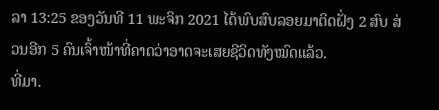ລາ 13:25 ຂອງວັນທີ 11 ພະຈິກ 2021 ໄດ້ພົບສົບລອຍມາຕິດຝັ່ງ 2 ສົບ ສ່ວນອີກ 5 ຄົນເຈົ້າໜ້າທີ່ຄາດວ່າອາດຈະເສຍຊີວິດທັງໝົດແລ້ວ.
ທີ່ມາ.